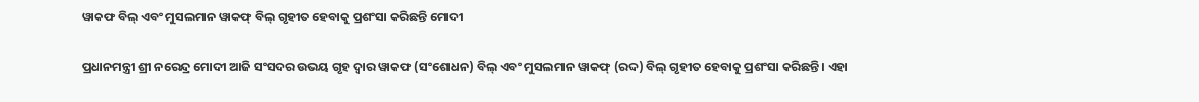ୱାକଫ ବିଲ୍ ଏବଂ ମୁସଲମାନ ୱାକଫ୍ ବିଲ୍ ଗୃହୀତ ହେବାକୁ ପ୍ରଶଂସା କରିଛନ୍ତି ମୋଦୀ

ପ୍ରଧାନମନ୍ତ୍ରୀ ଶ୍ରୀ ନରେନ୍ଦ୍ର ମୋଦୀ ଆଜି ସଂସଦର ଉଭୟ ଗୃହ ଦ୍ୱାର ୱାକଫ (ସଂଶୋଧନ) ବିଲ୍ ଏବଂ ମୁସଲମାନ ୱାକଫ୍ (ରଦ୍ଦ) ବିଲ୍ ଗୃହୀତ ହେବାକୁ ପ୍ରଶଂସା କରିଛନ୍ତି । ଏହା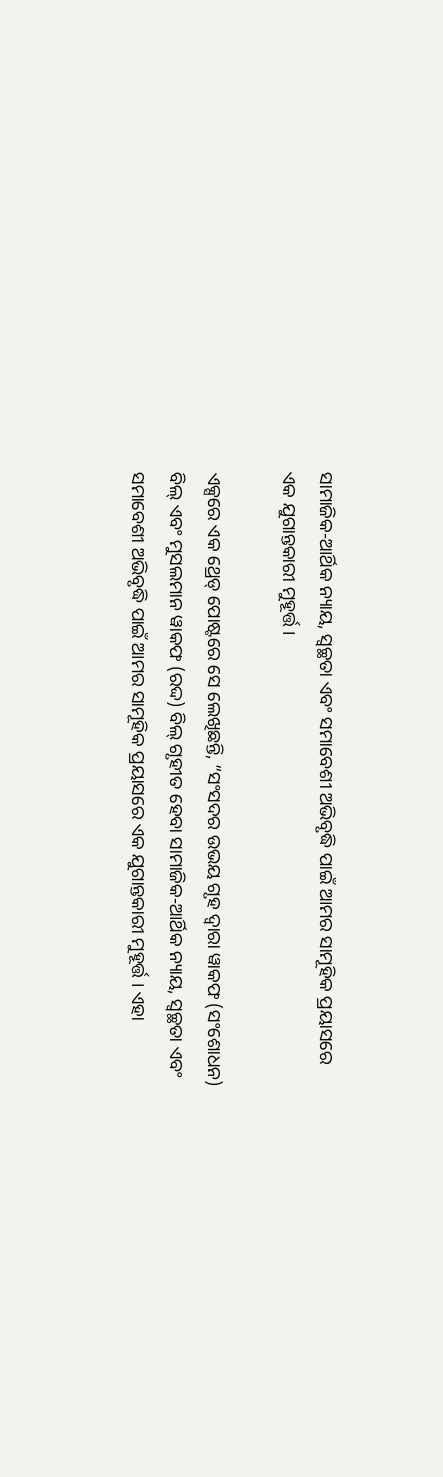ସାମାଜିକ-ଆର୍ଥିକ ନ୍ୟାୟ, ସ୍ୱଚ୍ଛତା ଏବଂ ସମାବେଶୀ ଅଭିବୃଦ୍ଧି ପାଇଁ ଆମର ସାମୂହିକ ପ୍ରୟାସରେ ଏକ ଯୁଗାନ୍ତକାରୀ ମୁହୂର୍ତ୍ତ ।

ଏକ୍ସରେ ଏକ ଥ୍ରେଡ୍ ପୋଷ୍ଟରେ ସେ ଲେଖିଛନ୍ତି, “ସଂସଦର ଉଭୟ ଗୃହ ଦ୍ୱାରା ୱାକଫ (ସଂଶୋଧନ) ବିଲ୍ ଏବଂ ମୁସଲମାନ ୱାକଫ (ରଦ୍ଦ) ବିଲ୍ ଗୃହୀତ ହେବା ସାମାଜିକ-ଆର୍ଥିକ ନ୍ୟାୟ, ସ୍ୱଚ୍ଛତା ଏବଂ ସମାବେଶୀ ଅଭିବୃଦ୍ଧି ପାଇଁ ଆମର ସାମୂହିକ ପ୍ରୟାସରେ ଏକ ଯୁଗାନ୍ତକାରୀ ମୁହୂର୍ତ୍ତ । ଏହା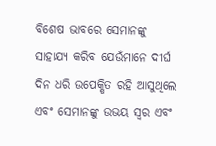ବିଶେଷ ଭାବରେ ସେମାନଙ୍କୁ ସାହାଯ୍ୟ କରିବ ଯେଉଁମାନେ ଦୀର୍ଘ ଦିନ ଧରି ଉପେକ୍ଷିତ ରହି ଆସୁଥିଲେ ଏବଂ ସେମାନଙ୍କୁ ଉଭୟ ସ୍ୱର ଏବଂ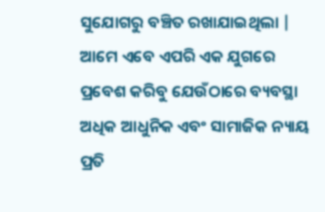ସୁଯୋଗରୁ ବଞ୍ଚିତ ରଖାଯାଇଥିଲା | ଆମେ ଏବେ ଏପରି ଏକ ଯୁଗରେ ପ୍ରବେଶ କରିବୁ ଯେଉଁଠାରେ ବ୍ୟବସ୍ଥା ଅଧିକ ଆଧୁନିକ ଏବଂ ସାମାଜିକ ନ୍ୟାୟ ପ୍ରତି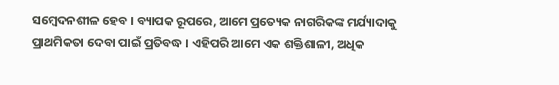ସମ୍ବେଦନଶୀଳ ହେବ । ବ୍ୟାପକ ରୂପରେ, ଆମେ ପ୍ରତ୍ୟେକ ନାଗରିକଙ୍କ ମର୍ଯ୍ୟାଦାକୁ ପ୍ରାଥମିକତା ଦେବା ପାଇଁ ପ୍ରତିବଦ୍ଧ । ଏହିପରି ଆମେ ଏକ ଶକ୍ତିଶାଳୀ, ଅଧିକ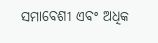ସମାବେଶୀ ଏବଂ ଅଧିକ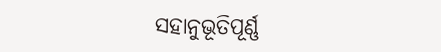ସହାନୁଭୂତିପୂର୍ଣ୍ଣ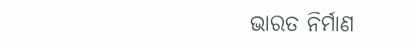ଭାରତ ନିର୍ମାଣ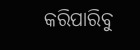କରିପାରିବୁ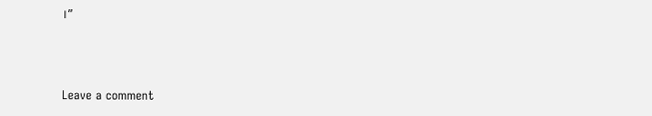।”



Leave a comment